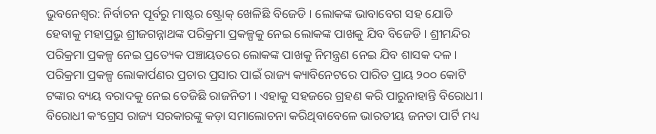ଭୁବନେଶ୍ବର: ନିର୍ବାଚନ ପୂର୍ବରୁ ମାଷ୍ଟର ଷ୍ଟ୍ରୋକ୍ ଖେଳିଛି ବିଜେଡି । ଲୋକଙ୍କ ଭାବାବେଗ ସହ ଯୋଡି ହେବାକୁ ମହାପ୍ରଭୁ ଶ୍ରୀଜଗନ୍ନାଥଙ୍କ ପରିକ୍ରମା ପ୍ରକଳ୍ପକୁ ନେଇ ଲୋକଙ୍କ ପାଖକୁ ଯିବ ବିଜେଡି । ଶ୍ରୀମନ୍ଦିର ପରିକ୍ରମା ପ୍ରକଳ୍ପ ନେଇ ପ୍ରତ୍ୟେକ ପଞ୍ଚାୟତରେ ଲୋକଙ୍କ ପାଖକୁ ନିମନ୍ତ୍ରଣ ନେଇ ଯିବ ଶାସକ ଦଳ । ପରିକ୍ରମା ପ୍ରକଳ୍ପ ଲୋକାର୍ପଣର ପ୍ରଚାର ପ୍ରସାର ପାଇଁ ରାଜ୍ୟ କ୍ୟାବିନେଟରେ ପାରିତ ପ୍ରାୟ ୨୦୦ କୋଟି ଟଙ୍କାର ବ୍ୟୟ ବରାଦକୁ ନେଇ ତେଜିଛି ରାଜନିତୀ । ଏହାକୁ ସହଜରେ ଗ୍ରହଣ କରି ପାରୁନାହାନ୍ତି ବିରୋଧୀ । ବିରୋଧୀ କଂଗ୍ରେସ ରାଜ୍ୟ ସରକାରଙ୍କୁ କଡ଼ା ସମାଲୋଚନା କରିଥିବାବେଳେ ଭାରତୀୟ ଜନତା ପାର୍ଟି ମଧ୍ୟ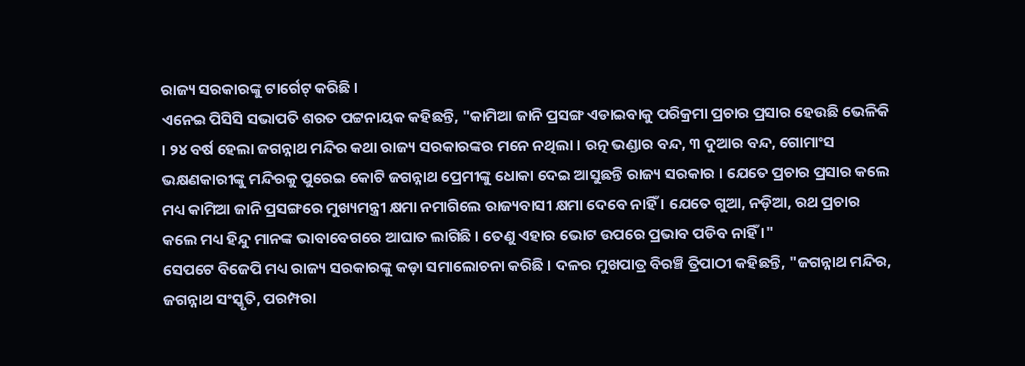ରାଜ୍ୟ ସରକାରଙ୍କୁ ଟାର୍ଗେଟ୍ କରିଛି ।
ଏନେଇ ପିସିସି ସଭାପତି ଶରତ ପଟ୍ଟନାୟକ କହିଛନ୍ତି, "କାମିଆ ଜାନି ପ୍ରସଙ୍ଗ ଏଡାଇବାକୁ ପରିକ୍ରମା ପ୍ରଚାର ପ୍ରସାର ହେଉଛି ଭେଳିକି । ୨୪ ବର୍ଷ ହେଲା ଜଗନ୍ନାଥ ମନ୍ଦିର କଥା ରାଜ୍ୟ ସରକାରଙ୍କର ମନେ ନଥିଲା । ରତ୍ନ ଭଣ୍ଡାର ବନ୍ଦ, ୩ ଦୁଆର ବନ୍ଦ, ଗୋମାଂସ ଭକ୍ଷଣକାରୀଙ୍କୁ ମନ୍ଦିରକୁ ପୁରେଇ କୋଟି ଜଗନ୍ନାଥ ପ୍ରେମୀଙ୍କୁ ଧୋକା ଦେଇ ଆସୁଛନ୍ତି ରାଜ୍ୟ ସରକାର । ଯେତେ ପ୍ରଚାର ପ୍ରସାର କଲେ ମଧ୍ୟ କାମିଆ ଜାନି ପ୍ରସଙ୍ଗରେ ମୁଖ୍ୟମନ୍ତ୍ରୀ କ୍ଷମା ନମାଗିଲେ ରାଜ୍ୟବାସୀ କ୍ଷମା ଦେବେ ନାହିଁ । ଯେତେ ଗୁଆ, ନଡ଼ିଆ, ରଥ ପ୍ରଚାର କଲେ ମଧ୍ୟ ହିନ୍ଦୁ ମାନଙ୍କ ଭାବାବେଗରେ ଆଘାତ ଲାଗିଛି । ତେଣୁ ଏହାର ଭୋଟ ଉପରେ ପ୍ରଭାବ ପଡିବ ନାହିଁ ।"
ସେପଟେ ବିଜେପି ମଧ୍ୟ ରାଜ୍ୟ ସରକାରଙ୍କୁ କଡ଼ା ସମାଲୋଚନା କରିଛି । ଦଳର ମୁଖପାତ୍ର ବିରଞ୍ଚି ତ୍ରିପାଠୀ କହିଛନ୍ତି, "ଜଗନ୍ନାଥ ମନ୍ଦିର, ଜଗନ୍ନାଥ ସଂସ୍କୃତି, ପରମ୍ପରା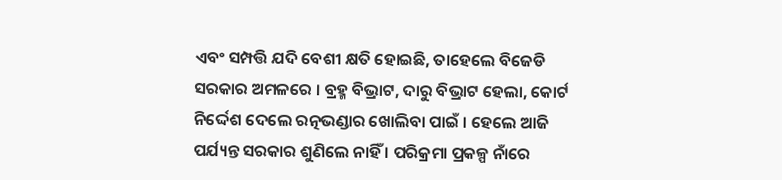ଏବଂ ସମ୍ପତ୍ତି ଯଦି ବେଶୀ କ୍ଷତି ହୋଇଛି, ତାହେଲେ ବିଜେଡି ସରକାର ଅମଳରେ । ବ୍ରହ୍ମ ବିଭ୍ରାଟ, ଦାରୁ ବିଭ୍ରାଟ ହେଲା, କୋର୍ଟ ନିର୍ଦ୍ଦେଶ ଦେଲେ ରତ୍ନଭଣ୍ଡାର ଖୋଲିବା ପାଇଁ । ହେଲେ ଆଜି ପର୍ଯ୍ୟନ୍ତ ସରକାର ଶୁଣିଲେ ନାହିଁ । ପରିକ୍ରମା ପ୍ରକଳ୍ପ ନାଁରେ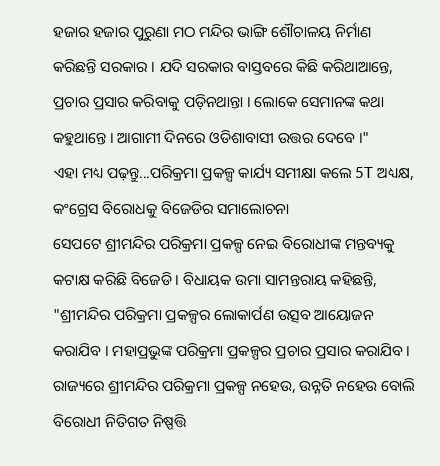ହଜାର ହଜାର ପୁରୁଣା ମଠ ମନ୍ଦିର ଭାଙ୍ଗି ଶୌଚାଳୟ ନିର୍ମାଣ କରିଛନ୍ତି ସରକାର । ଯଦି ସରକାର ବାସ୍ତବରେ କିଛି କରିଥାଆନ୍ତେ, ପ୍ରଚାର ପ୍ରସାର କରିବାକୁ ପଡ଼ିନଥାନ୍ତା । ଲୋକେ ସେମାନଙ୍କ କଥା କହୁଥାନ୍ତେ । ଆଗାମୀ ଦିନରେ ଓଡିଶାବାସୀ ଉତ୍ତର ଦେବେ ।"
ଏହା ମଧ୍ୟ ପଢ଼ନ୍ତୁ...ପରିକ୍ରମା ପ୍ରକଳ୍ପ କାର୍ଯ୍ୟ ସମୀକ୍ଷା କଲେ 5T ଅଧ୍ୟକ୍ଷ, କଂଗ୍ରେସ ବିରୋଧକୁ ବିଜେଡିର ସମାଲୋଚନା
ସେପଟେ ଶ୍ରୀମନ୍ଦିର ପରିକ୍ରମା ପ୍ରକଳ୍ପ ନେଇ ବିରୋଧୀଙ୍କ ମନ୍ତବ୍ୟକୁ କଟାକ୍ଷ କରିଛି ବିଜେଡି । ବିଧାୟକ ଉମା ସାମନ୍ତରାୟ କହିଛନ୍ତି, "ଶ୍ରୀମନ୍ଦିର ପରିକ୍ରମା ପ୍ରକଳ୍ପର ଲୋକାର୍ପଣ ଉତ୍ସବ ଆୟୋଜନ କରାଯିବ । ମହାପ୍ରଭୁଙ୍କ ପରିକ୍ରମା ପ୍ରକଳ୍ପର ପ୍ରଚାର ପ୍ରସାର କରାଯିବ । ରାଜ୍ୟରେ ଶ୍ରୀମନ୍ଦିର ପରିକ୍ରମା ପ୍ରକଳ୍ପ ନହେଉ, ଉନ୍ନତି ନହେଉ ବୋଲି ବିରୋଧୀ ନିତିଗତ ନିଷ୍ପତ୍ତି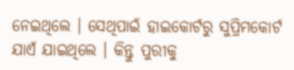ନେଇଥିଲେ । ସେଥିପାଇଁ ହାଇକୋର୍ଟରୁ ସୁପ୍ରିମକୋର୍ଟ ଯାଏଁ ଯାଇଥିଲେ । କିନ୍ତୁ ପୁରୀକୁ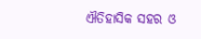ଐତିହାସିକ ସହର ଓ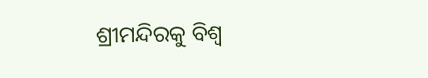ଶ୍ରୀମନ୍ଦିରକୁ ବିଶ୍ଵ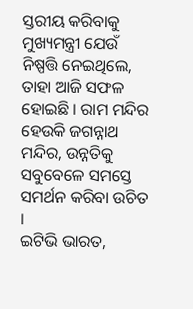ସ୍ତରୀୟ କରିବାକୁ ମୁଖ୍ୟମନ୍ତ୍ରୀ ଯେଉଁ ନିଷ୍ପତ୍ତି ନେଇଥିଲେ, ତାହା ଆଜି ସଫଳ ହୋଇଛି । ରାମ ମନ୍ଦିର ହେଉକି ଜଗନ୍ନାଥ ମନ୍ଦିର, ଉନ୍ନତିକୁ ସବୁବେଳେ ସମସ୍ତେ ସମର୍ଥନ କରିବା ଉଚିତ ।
ଇଟିଭି ଭାରତ,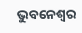ଭୁବନେଶ୍ବର